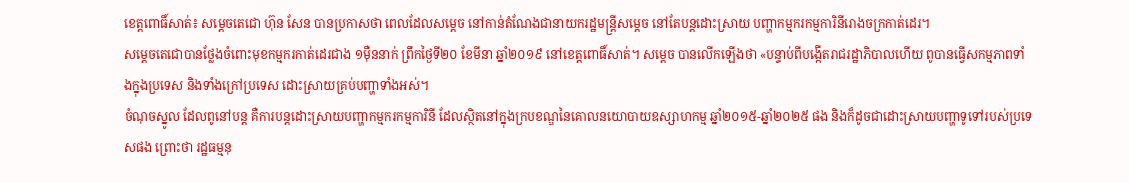ខេត្តពោធិ៍សាត់៖ សម្តេចតេជោ ហ៊ុន សែន បានប្រកាសថា ពេលដែលសម្តេច នៅកាន់តំណែងជានាយករដ្ឋមន្ត្រីសម្តេច នៅតែបន្តដោះស្រាយ បញ្ហាកម្មករកម្មការិនីរោងចក្រកាត់ដេរ។
សម្តេចតេជោបានថ្លែងចំពោះមុខកម្មករកាត់ដេរជាង ១ម៉ឺននាក់ ព្រឹកថ្ងៃទី២០ ខែមីនា ឆ្នាំ២០១៩ នៅខេត្តពោធិ៍សាត់។ សម្តេច បានលើកឡើងថា «បន្ទាប់ពីបង្កើតរាជរដ្ឋាភិបាលហើយ ពូបានធ្វើសកម្មភាពទាំងក្នុងប្រទេស និងទាំងក្រៅប្រទេស ដោះស្រាយគ្រប់បញ្ហាទាំងអស់។
ចំណុចស្នូល ដែលពូនៅបន្ត គឺការបន្តដោះស្រាយបញ្ហាកម្មករកម្មការិនី ដែលស្ថិតនៅក្នុងក្របខណ្ឌនៃគោលនយោបាយឧស្សាហកម្ម ឆ្នាំ២០១៥-ឆ្នាំ២០២៥ ផង និងក៏ដូចជាដោះស្រាយបញ្ហាទូទៅរបស់ប្រទេសផង ព្រោះថា រដ្ឋធម្មនុ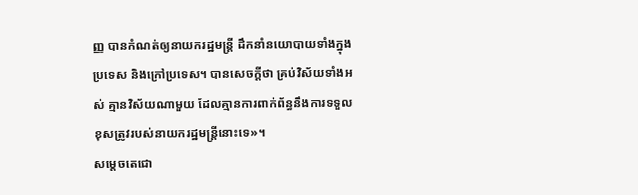ញ្ញ បានកំណត់ឲ្យនាយករដ្ឋមន្ត្រី ដឹកនាំនយោបាយទាំងក្នុងប្រទេស និងក្រៅប្រទេស។ បានសេចក្តីថា គ្រប់វិស័យទាំងអស់ គ្មានវិស័យណាមួយ ដែលគ្មានការពាក់ព័ន្ធនឹងការទទួលខុសត្រូវរបស់នាយករដ្ឋមន្ត្រីនោះទេ»។
សម្តេចតេជោ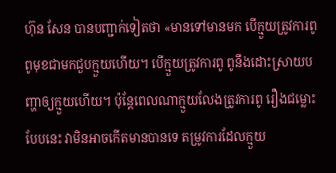ហ៊ុន សែន បានបញ្ជាក់ទៀតថា «មានទៅមានមក បើក្មួយត្រូវការពូ ពូមុខជាមកជួបក្មួយហើយ។ បើក្មួយត្រូវការពូ ពូនឹងដោះស្រាយបញ្ហាឲ្យក្មួយហើយ។ ប៉ុន្តែពេលណាក្មួយលែងត្រូវការពូ រឿងជម្លោះបែបនេះ វាមិនអាចកើតមានបានទេ តម្រូវការដែលក្មួយ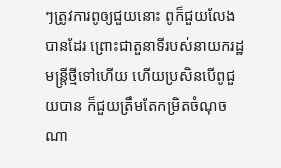ៗត្រូវការពូឲ្យជួយនោះ ពូក៏ជួយលែងបានដែរ ព្រោះជាតួនាទីរបស់នាយករដ្ឋមន្ត្រីថ្មីទៅហើយ ហើយប្រសិនបើពូជួយបាន ក៏ជួយត្រឹមតែកម្រិតចំណុចណា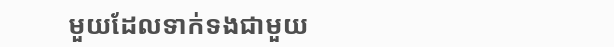មួយដែលទាក់ទងជាមួយ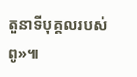តួនាទីបុគ្គលរបស់ពូ»៕